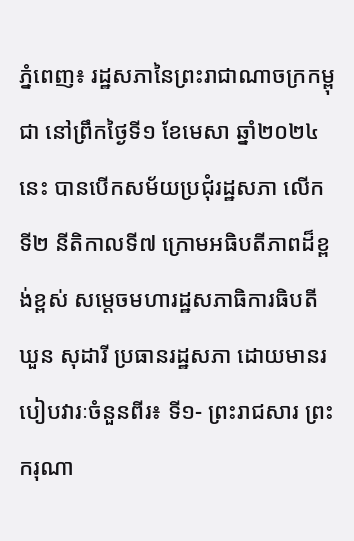ភ្នំពេញ៖ រដ្ឋសភានៃព្រះរាជាណាចក្រកម្ពុជា នៅព្រឹកថ្ងៃទី១ ខែមេសា ឆ្នាំ២០២៤នេះ បានបើកសម័យប្រជុំរដ្ឋសភា លើកទី២ នីតិកាលទី៧ ក្រោមអធិបតីភាពដ៏ខ្ពង់ខ្ពស់ សម្តេចមហារដ្ឋសភាធិការធិបតី ឃួន សុដារី ប្រធានរដ្ឋសភា ដោយមានរបៀបវារៈចំនួនពីរ៖ ទី១- ព្រះរាជសារ ព្រះករុណា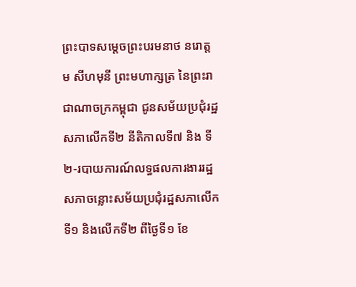ព្រះបាទសម្តេចព្រះបរមនាថ នរោត្តម សីហមុនី ព្រះមហាក្សត្រ នៃព្រះរាជាណាចក្រកម្ពុជា ជូនសម័យប្រជុំរដ្ឋសភាលើកទី២ នីតិកាលទី៧ និង ទី២-របាយការណ៍លទ្ធផលការងាររដ្ឋសភាចន្លោះសម័យប្រជុំរដ្ឋសភាលើកទី១ និងលើកទី២ ពីថ្ងៃទី១ ខែ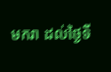មករា ដល់ថ្ងៃទី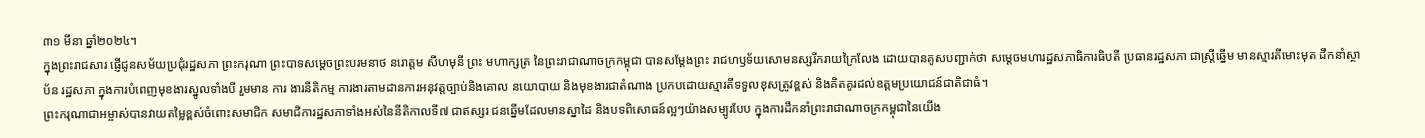៣១ មីនា ឆ្នាំ២០២៤។
ក្នុងព្រះរាជសារ ផ្ញើជូនសម័យប្រជុំរដ្ឋសភា ព្រះករុណា ព្រះបាទសម្តេចព្រះបរមនាថ នរោត្តម សីហមុនី ព្រះ មហាក្សត្រ នៃព្រះរាជាណាចក្រកម្ពុជា បានសម្តែងព្រះ រាជហឫទ័យសោមនស្សរីករាយក្រៃលែង ដោយបានគូសបញ្ជាក់ថា សម្តេចមហារដ្ឋសភាធិការធិបតី ប្រធានរដ្ឋសភា ជាស្ត្រីឆ្នើម មានស្មារតីមោះមុត ដឹកនាំស្ថាប័ន រដ្ឋសភា ក្នុងការបំពេញមុខងារស្នូលទាំងបី រួមមាន ការ ងារនីតិកម្ម ការងារតាមដានការអនុវត្តច្បាប់និងគោល នយោបាយ និងមុខងារជាតំណាង ប្រកបដោយស្មារតីទទួលខុសត្រូវខ្ពស់ និងគិតគូរដល់ឧត្តមប្រយោជន៍ជាតិជាធំ។
ព្រះករុណាជាអម្ចាស់បានវាយតម្លៃខ្ពស់ចំពោះសមាជិក សមាជិការដ្ឋសភាទាំងអស់នៃនីតិកាលទី៧ ជាឥស្សរ ជនឆ្នើមដែលមានស្នាដៃ និងបទពិសោធន៍ល្អៗយ៉ាងសម្បូរបែប ក្នុងការដឹកនាំព្រះរាជាណាចក្រកម្ពុជានៃយើង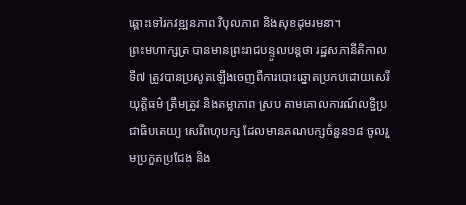ឆ្ពោះទៅរកវឌ្ឍនភាព វិបុលភាព និងសុខដុមរមនា។
ព្រះមហាក្សត្រ បានមានព្រះរាជបន្ទូលបន្តថា រដ្ឋសភានីតិកាលទី៧ ត្រូវបានប្រសូតឡើងចេញពីការបោះឆ្នោតប្រកបដោយសេរី យុត្តិធម៌ ត្រឹមត្រូវ និងតម្លាភាព ស្រប តាមគោលការណ៍លទ្ធិប្រជាធិបតេយ្យ សេរីពហុបក្ស ដែលមានគណបក្សចំនួន១៨ ចូលរួមប្រកួតប្រជែង និង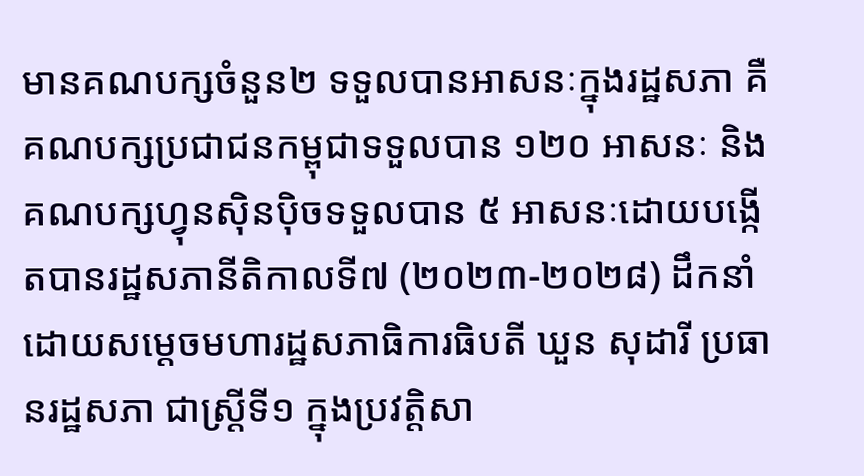មានគណបក្សចំនួន២ ទទួលបានអាសនៈក្នុងរដ្ឋសភា គឺគណបក្សប្រជាជនកម្ពុជាទទួលបាន ១២០ អាសនៈ និងគណបក្សហ្វុនស៊ិនប៉ិចទទួលបាន ៥ អាសនៈដោយបង្កើតបានរដ្ឋសភានីតិកាលទី៧ (២០២៣-២០២៨) ដឹកនាំដោយសម្តេចមហារដ្ឋសភាធិការធិបតី ឃួន សុដារី ប្រធានរដ្ឋសភា ជាស្រ្តីទី១ ក្នុងប្រវត្តិសា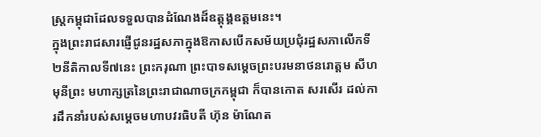ស្រ្តកម្ពុជាដែលទទួលបានដំណែងដ៏ឧត្តុង្គឧត្តមនេះ។
ក្នុងព្រះរាជសារផ្ញើជូនរដ្ឋសភាក្នុងឱកាសបើកសម័យប្រជុំរដ្ឋសភាលើកទី២នីតិកាលទី៧នេះ ព្រះករុណា ព្រះបាទសម្តេចព្រះបរមនាថនរោត្តម សីហមុនីព្រះ មហាក្សត្រនៃព្រះរាជាណាចក្រកម្ពុជា ក៏បានកោត សរសើរ ដល់ការដឹកនាំរបស់សម្តេចមហាបវរធិបតី ហ៊ុន ម៉ាណែត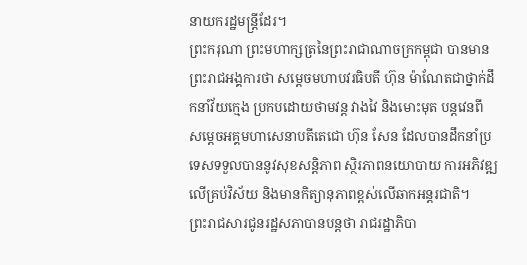នាយករដ្ឋមន្ត្រីដែរ។
ព្រះករុណា ព្រះមហាក្សត្រនៃព្រះរាជាណាចក្រកម្ពុជា បានមានព្រះរាជអង្គការថា សម្តេចមហាបវរធិបតី ហ៊ុន ម៉ាណែតជាថ្នាក់ដឹកនាំវ័យក្មេង ប្រកបដោយថាមវន្ត វាងវៃ និងមោះមុត បន្តវេនពី សម្តេចអគ្គមហាសេនាបតីតេជោ ហ៊ុន សែន ដែលបានដឹកនាំប្រទេសទទួលបាននូវសុខសន្តិភាព ស្ថិរភាពនយោបាយ ការអភិវឌ្ឍលើគ្រប់វិស័យ និងមានកិត្យានុភាពខ្ពស់លើឆាកអន្តរជាតិ។
ព្រះរាជសារជូនរដ្ឋសភាបានបន្តថា រាជរដ្ឋាភិបា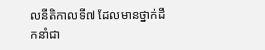លនីតិកាលទី៧ ដែលមានថ្នាក់ដឹកនាំជា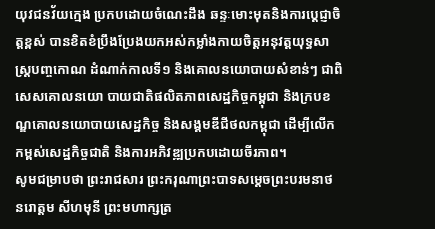យុវជនវ័យក្មេង ប្រកបដោយចំណេះដឹង ឆន្ទៈមោះមុតនិងការប្តេជ្ញាចិត្តខ្ពស់ បានខិតខំប្រឹងប្រែងយកអស់កម្លាំងកាយចិត្តអនុវត្តយុទ្ធសាស្រ្តបញ្ចកោណ ដំណាក់កាលទី១ និងគោលនយោបាយសំខាន់ៗ ជាពិសេសគោលនយោ បាយជាតិផលិតភាពសេដ្ឋកិច្ចកម្ពុជា និងក្របខណ្ឌគោលនយោបាយសេដ្ឋកិច្ច និងសង្គមឌីជីថលកម្ពុជា ដើម្បីលើកកម្ពស់សេដ្ឋកិច្ចជាតិ និងការអភិវឌ្ឍប្រកបដោយចីរភាព។
សូមជម្រាបថា ព្រះរាជសារ ព្រះករុណាព្រះបាទសម្តេចព្រះបរមនាថ នរោត្តម សីហមុនី ព្រះមហាក្សត្រ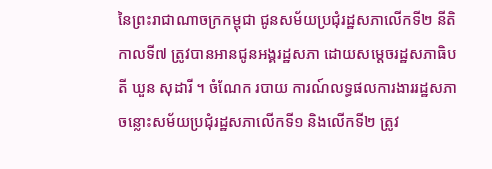នៃព្រះរាជាណាចក្រកម្ពុជា ជូនសម័យប្រជុំរដ្ឋសភាលើកទី២ នីតិកាលទី៧ ត្រូវបានអានជូនអង្គរដ្ឋសភា ដោយសម្តេចរដ្ឋសភាធិបតី ឃួន សុដារី ។ ចំណែក របាយ ការណ៍លទ្ធផលការងាររដ្ឋសភាចន្លោះសម័យប្រជុំរដ្ឋសភាលើកទី១ និងលើកទី២ ត្រូវ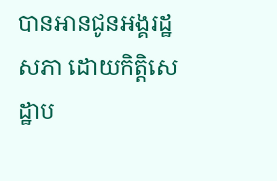បានអានជូនអង្គរដ្ឋសភា ដោយកិត្តិសេដ្ឋាប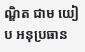ណ្ឌិត ជាម យៀប អនុប្រធាន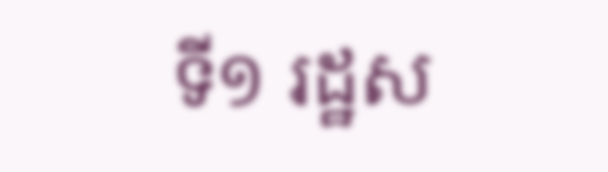ទី១ រដ្ឋស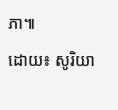ភា៕
ដោយ៖ សូរិយា